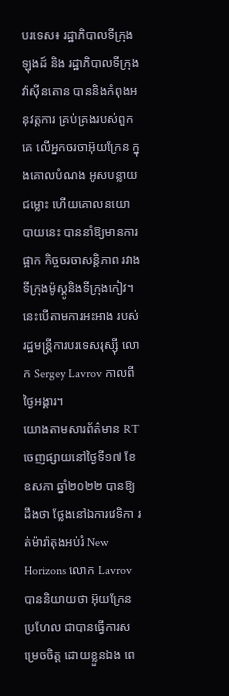បរទេស៖ រដ្ឋាភិបាលទីក្រុងឡុងដ៍ និង រដ្ឋាភិបាលទីក្រុងវ៉ាស៊ីនតោន បាននិងកំពុងអនុវត្តការ គ្រប់គ្រងរបស់ពួកគេ លើអ្នកចរចាអ៊ុយក្រែន ក្នុងគោលបំណង អូសបន្លាយជម្លោះ ហើយគោលនយោបាយនេះ បាននាំឱ្យមានការផ្អាក កិច្ចចរចាសន្តិភាព រវាងទីក្រុងម៉ូស្គូនិងទីក្រុងកៀវ។ នេះបើតាមការអះអាង របស់រដ្ឋមន្ត្រីការបរទេសរុស្ស៊ី លោក Sergey Lavrov កាលពីថ្ងៃអង្គារ។
យោងតាមសារព័ត៌មាន RT ចេញផ្សាយនៅថ្ងៃទី១៧ ខែឧសភា ឆ្នាំ២០២២ បានឱ្យដឹងថា ថ្លែងនៅឯការវេទិកា រត់ម៉ារ៉ាតុងអប់រំ New Horizons លោក Lavrov បាននិយាយថា អ៊ុយក្រែន ប្រហែល ជាបានធ្វើការសម្រេចចិត្ត ដោយខ្លួនឯង ពេ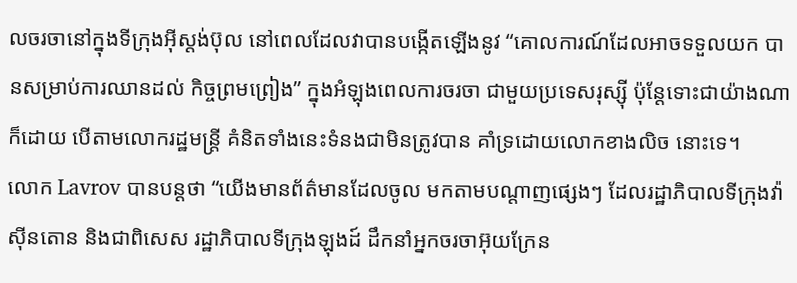លចរចានៅក្នុងទីក្រុងអ៊ីស្តង់ប៊ុល នៅពេលដែលវាបានបង្កើតឡើងនូវ “គោលការណ៍ដែលអាចទទួលយក បានសម្រាប់ការឈានដល់ កិច្ចព្រមព្រៀង” ក្នុងអំឡុងពេលការចរចា ជាមួយប្រទេសរុស្ស៊ី ប៉ុន្តែទោះជាយ៉ាងណាក៏ដោយ បើតាមលោករដ្ឋមន្ត្រី គំនិតទាំងនេះទំនងជាមិនត្រូវបាន គាំទ្រដោយលោកខាងលិច នោះទេ។
លោក Lavrov បានបន្តថា “យើងមានព័ត៌មានដែលចូល មកតាមបណ្តាញផ្សេងៗ ដែលរដ្ឋាភិបាលទីក្រុងវ៉ាស៊ីនតោន និងជាពិសេស រដ្ឋាភិបាលទីក្រុងឡុងដ៍ ដឹកនាំអ្នកចរចាអ៊ុយក្រែន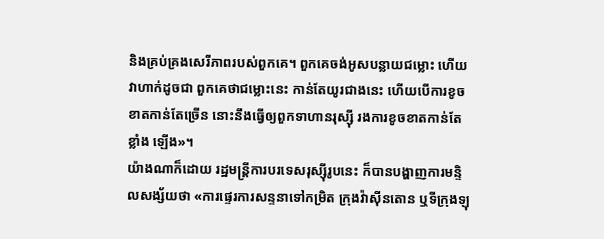និងគ្រប់គ្រងសេរីភាពរបស់ពួកគេ។ ពួកគេចង់អូសបន្លាយជម្លោះ ហើយវាហាក់ដូចជា ពួកគេថាជម្លោះនេះ កាន់តែយូរជាងនេះ ហើយបើការខូចខាតកាន់តែច្រើន នោះនឹងធ្វើឲ្យពួកទាហានរុស្ស៊ី រងការខូចខាតកាន់តែខ្លាំង ឡើង»។
យ៉ាងណាក៏ដោយ រដ្ឋមន្ត្រីការបរទេសរុស្ស៊ីរូបនេះ ក៏បានបង្ហាញការមន្ទិលសង្ស័យថា «ការផ្ទេរការសន្ទនាទៅកម្រិត ក្រុងវ៉ាស៊ីនតោន ឬទីក្រុងឡុ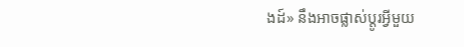ងដ៍» នឹងអាចផ្លាស់ប្តូរអ្វីមួយ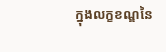ក្នុងលក្ខខណ្ឌនៃ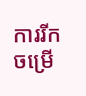ការរីកចម្រើ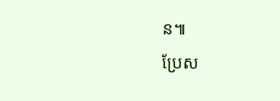ន៕
ប្រែស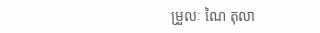ម្រួលៈ ណៃ តុលា